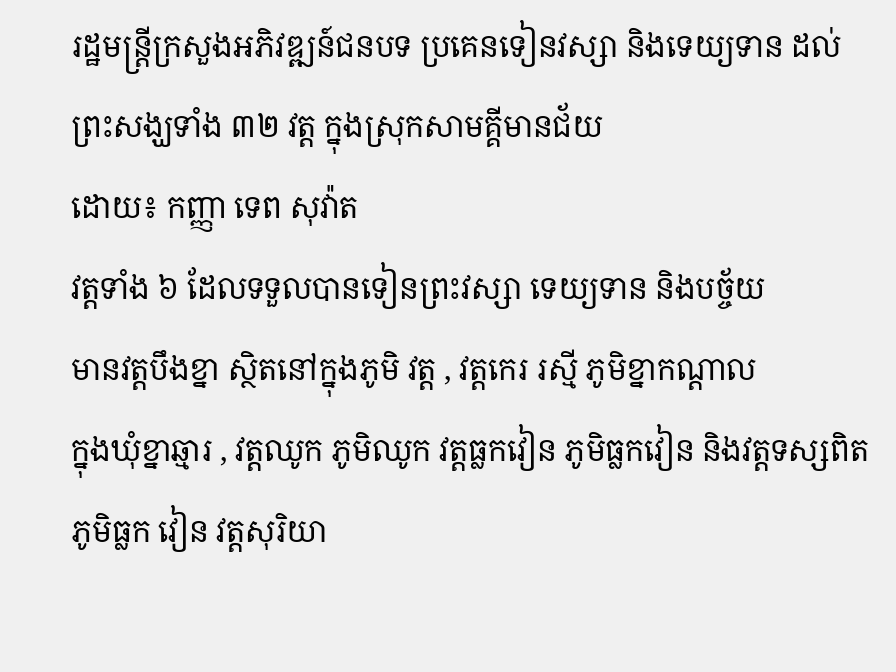រដ្ឋមន្រ្តីក្រសួងអភិវឌ្ឍន៍ជនបទ ប្រគេនទៀនវស្សា និងទេយ្យទាន ដល់ព្រះសង្ឃទាំង ៣២ វត្ត ក្នុងស្រុកសាមគ្គីមានជ័យ
ដោយ៖ កញ្ញា ទេព សុវ៉ាត
វត្តទាំង ៦ ដែលទទួលបានទៀនព្រះវស្សា ទេយ្យទាន និងបច្ច័យ
មានវត្តបឹងខ្នា ស្ថិតនៅក្នុងភូមិ វត្ត , វត្តកេរ រស្មី ភូមិខ្នាកណ្ដាល
ក្នុងឃុំខ្នាឆ្មារ , វត្តឈូក ភូមិឈូក វត្តធ្លកវៀន ភូមិធ្លកវៀន និងវត្តទស្សពិត
ភូមិធ្លក វៀន វត្តសុរិយា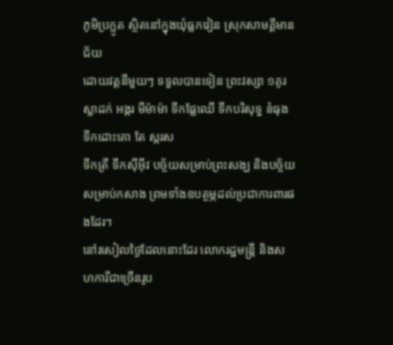ភូមិប្រក្លូត ស្ថិតនៅក្នុងឃុំធ្លកវៀន ស្រុកសាមគ្គីមានជ័យ
ដោយវត្តនីមួយៗ ទទួលបានទៀន ព្រះវស្សា ១គូរ
ស្លាដក់ អង្ករ មីម៉ាម៉ា ទឹកផ្លែឈើ ទឹកបរិសុទ្ធ នំធុង ទឹកដោះគោ តែ ស្ករស
ទឹកត្រី ទឹកស៊ីអ៊ីវ បច្ច័យសម្រាប់ព្រះសង្ឃ និងបច្ច័យសម្រាប់កសាង ព្រមទាំងឧបត្ថម្ភដល់ប្រជាការពារផងដែរ។
នៅរសៀលថ្ងៃដែលនោះដែរ លោករដ្ឋមន្ត្រី និងសហការីជាច្រើនរូប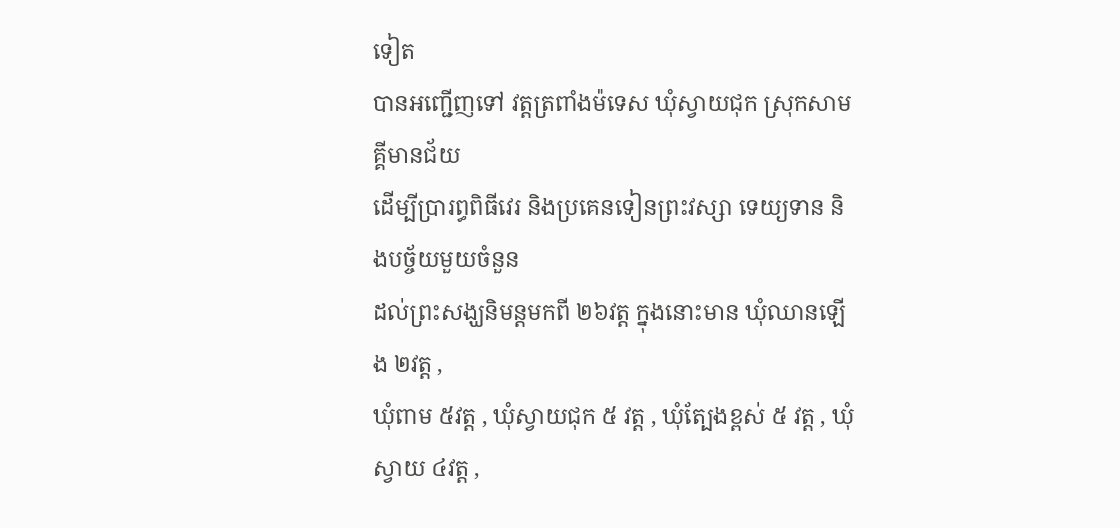ទៀត
បានអញ្ជើញទៅ វត្តត្រពាំងម៉ទេស ឃុំស្វាយជុក ស្រុកសាមគ្គីមានជ័យ
ដើម្បីប្រារព្ធពិធីវេរ និងប្រគេនទៀនព្រះវស្សា ទេយ្យទាន និងបច្ច័យមួយចំនួន
ដល់ព្រះសង្ឃនិមន្ដមកពី ២៦វត្ត ក្នុងនោះមាន ឃុំឈានឡើង ២វត្ត ,
ឃុំពាម ៥វត្ត , ឃុំស្វាយជុក ៥ វត្ត , ឃុំត្បែងខ្ពស់ ៥ វត្ត , ឃុំស្វាយ ៤វត្ត ,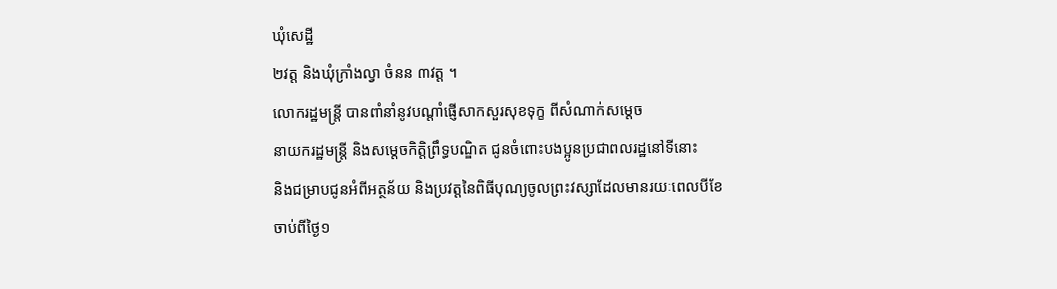ឃុំសេដ្ឋី
២វត្ត និងឃុំក្រាំងល្វា ចំនន ៣វត្ត ។
លោករដ្ឋមន្ត្រី បានពាំនាំនូវបណ្ដាំផ្ញើសាកសួរសុខទុក្ខ ពីសំណាក់សម្ដេច
នាយករដ្ឋមន្រ្ដី និងសម្ដេចកិត្តិព្រឹទ្ធបណ្ឌិត ជូនចំពោះបងប្អូនប្រជាពលរដ្ឋនៅទីនោះ
និងជម្រាបជូនអំពីអត្ថន័យ និងប្រវត្តនៃពិធីបុណ្យចូលព្រះវស្សាដែលមានរយៈពេលបីខែ
ចាប់ពីថ្ងៃ១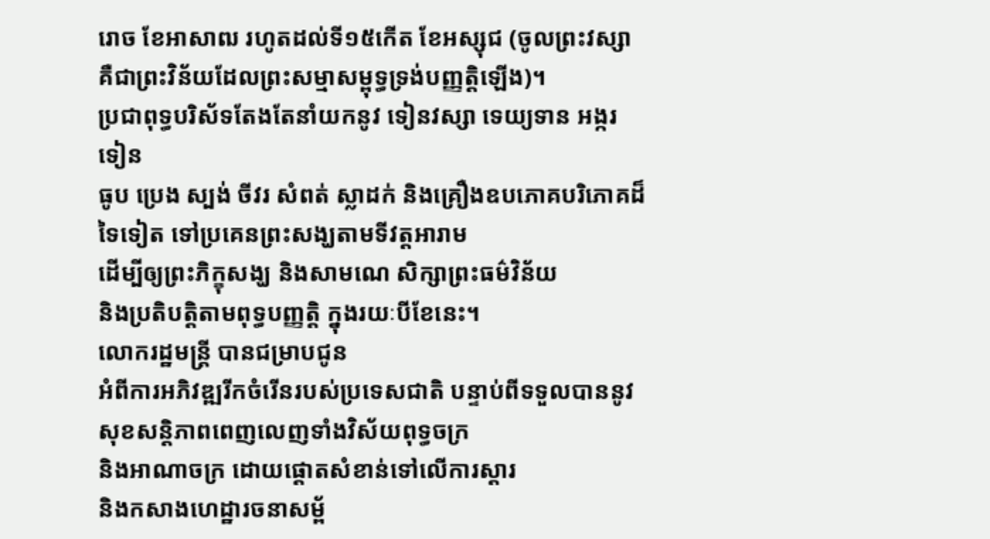រោច ខែអាសាឍ រហូតដល់ទី១៥កើត ខែអស្សុជ (ចូលព្រះវស្សា
គឺជាព្រះវិន័យដែលព្រះសម្មាសម្ពុទ្ធទ្រង់បញ្ញត្តិឡើង)។
ប្រជាពុទ្ធបរិស័ទតែងតែនាំយកនូវ ទៀនវស្សា ទេយ្យទាន អង្ករ ទៀន
ធូប ប្រេង ស្បង់ ចីវរ សំពត់ ស្លាដក់ និងគ្រឿងឧបភោគបរិភោគដ៏ទៃទៀត ទៅប្រគេនព្រះសង្ឃតាមទីវត្តអារាម
ដើម្បីឲ្យព្រះភិក្ខុសង្ឃ និងសាមណេ សិក្សាព្រះធម៌វិន័យ
និងប្រតិបត្តិតាមពុទ្ធបញ្ញត្តិ ក្នុងរយៈបីខែនេះ។
លោករដ្ឋមន្ត្រី បានជម្រាបជូន
អំពីការអភិវឌ្ឍរីកចំរើនរបស់ប្រទេសជាតិ បន្ទាប់ពីទទួលបាននូវសុខសន្តិភាពពេញលេញទាំងវិស័យពុទ្ធចក្រ
និងអាណាចក្រ ដោយផ្ដោតសំខាន់ទៅលើការស្ដារ
និងកសាងហេដ្ឋារចនាសម្ព័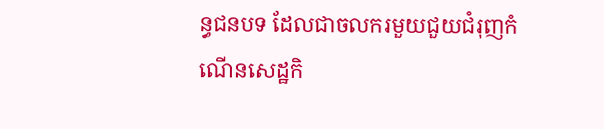ន្ធជនបទ ដែលជាចលករមួយជួយជំរុញកំណើនសេដ្ឋកិ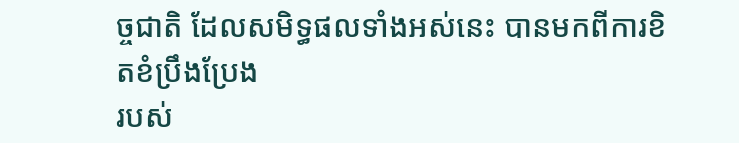ច្ចជាតិ ដែលសមិទ្ធផលទាំងអស់នេះ បានមកពីការខិតខំប្រឹងប្រែង
របស់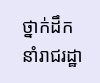ថ្នាក់ដឹកនាំរាជរដ្ឋា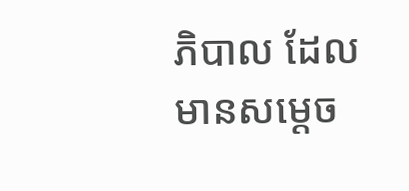ភិបាល ដែលមានសម្ដេច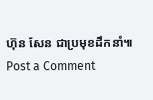ហ៊ុន សែន ជាប្រមុខដឹកនាំ៕
Post a Comment